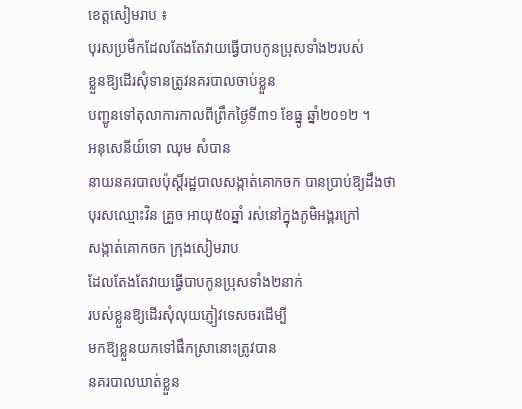ខេត្ដសៀមរាប ៖
បុរសប្រមឹកដែលតែងតែវាយធ្វើបាបកូនប្រុសទាំង២របស់
ខ្លួនឱ្យដើរសុំទានត្រូវនគរបាលចាប់ខ្លួន
បញ្ជូនទៅតុលាការកាលពីព្រឹកថ្ងៃទី៣១ ខែធ្នូ ឆ្នាំ២០១២ ។
អនុសេនីយ៍ទោ ឈុម សំបាន
នាយនគរបាលប៉ុស្ដិ៍រដ្ឋបាលសង្កាត់គោកចក បានប្រាប់ឱ្យដឹងថា
បុរសឈ្មោះវិន គ្រួច អាយុ៥០ឆ្នាំ រស់នៅក្នុងភូមិអង្គរក្រៅ
សង្កាត់គោកចក ក្រុងសៀមរាប
ដែលតែងតែវាយធ្វើបាបកូនប្រុសទាំង២នាក់
របស់ខ្លួនឱ្យដើរសុំលុយភ្ញៀវទេសចរដើម្បី
មកឱ្យខ្លួនយកទៅផឹកស្រានោះត្រូវបាន
នគរបាលឃាត់ខ្លួន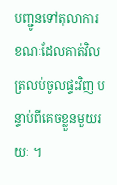បញ្ជូនទៅតុលាការ
ខណៈដែលគាត់វិលត្រលប់ចូលផ្ទះវិញ បន្ទាប់ពីគេចខ្លួនមួយរយៈ ។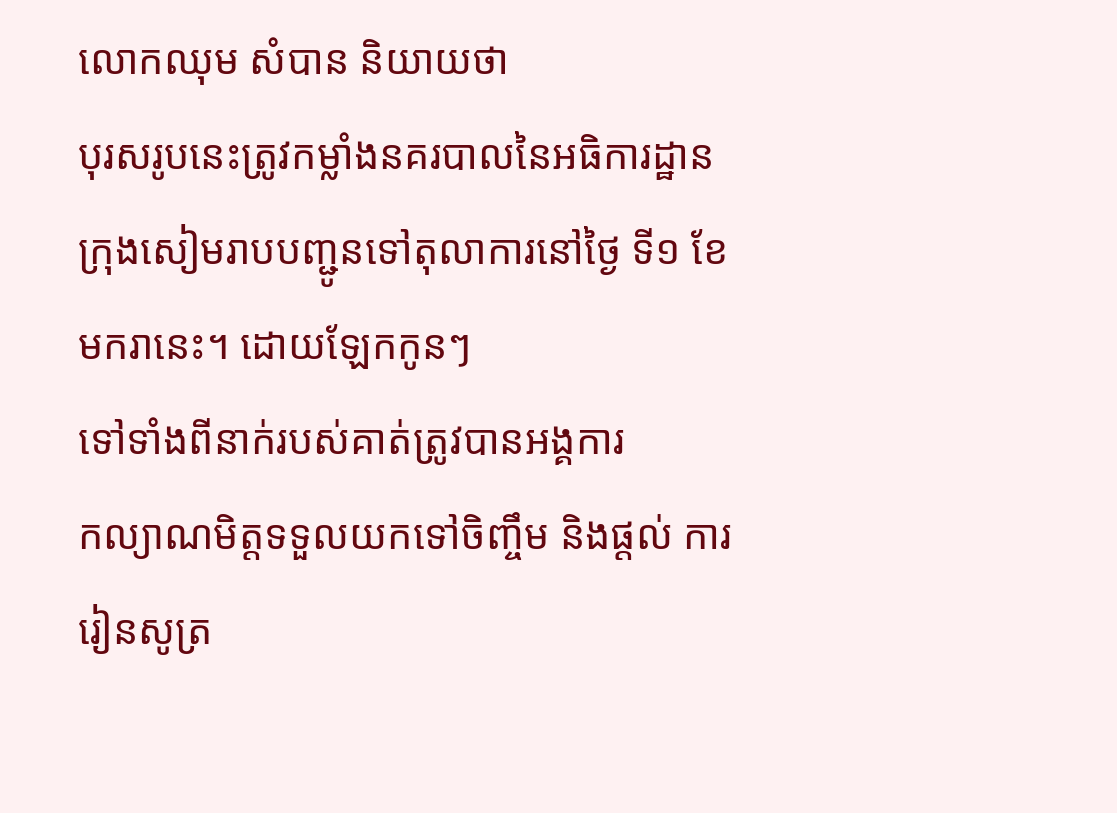លោកឈុម សំបាន និយាយថា
បុរសរូបនេះត្រូវកម្លាំងនគរបាលនៃអធិការដ្ឋាន
ក្រុងសៀមរាបបញ្ជូនទៅតុលាការនៅថ្ងៃ ទី១ ខែមករានេះ។ ដោយឡែកកូនៗ
ទៅទាំងពីនាក់របស់គាត់ត្រូវបានអង្គការ
កល្យាណមិត្ដទទួលយកទៅចិញ្ចឹម និងផ្ដល់ ការរៀនសូត្រ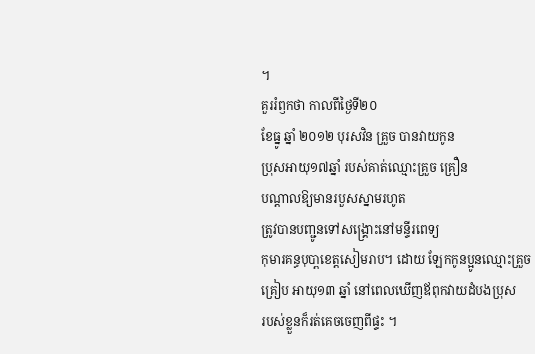។
គួររំឭកថា កាលពីថ្ងៃទី២០
ខែធ្នូ ឆ្នាំ ២០១២ បុរសវិន គ្រួច បានវាយកូន
ប្រុសអាយុ១៧ឆ្នាំ របស់គាត់ឈ្មោះគ្រួច គ្រឿន
បណ្ដាលឱ្យមានរបួសស្នាមរហូត
ត្រូវបានបញ្ជូនទៅសង្គ្រោះនៅមន្ទីរពេទ្យ
កុមារគន្ធបុបា្ពខេត្ដសៀមរាប។ ដោយ ឡែកកូនប្អូនឈ្មោះគ្រួច
គ្រៀប អាយុ១៣ ឆ្នាំ នៅពេលឃើញឪពុកវាយដំបងប្រុស
របស់ខ្លួនក៏រត់គេចចេញពីផ្ទះ ។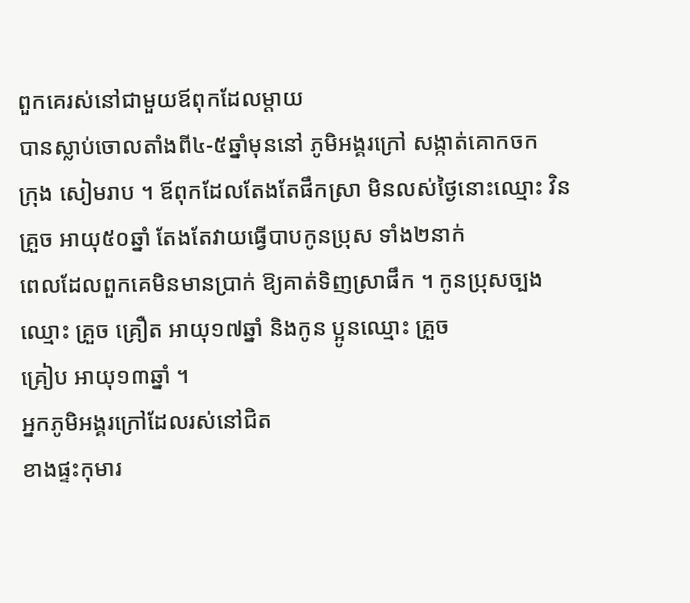ពួកគេរស់នៅជាមួយឪពុកដែលម្ដាយ
បានស្លាប់ចោលតាំងពី៤-៥ឆ្នាំមុននៅ ភូមិអង្គរក្រៅ សង្កាត់គោកចក
ក្រុង សៀមរាប ។ ឪពុកដែលតែងតែផឹកស្រា មិនលស់ថ្ងៃនោះឈ្មោះ វិន
គ្រួច អាយុ៥០ឆ្នាំ តែងតែវាយធ្វើបាបកូនប្រុស ទាំង២នាក់
ពេលដែលពួកគេមិនមានប្រាក់ ឱ្យគាត់ទិញស្រាផឹក ។ កូនប្រុសច្បង
ឈ្មោះ គ្រួច គ្រឿត អាយុ១៧ឆ្នាំ និងកូន ប្អូនឈ្មោះ គ្រួច
គ្រៀប អាយុ១៣ឆ្នាំ ។
អ្នកភូមិអង្គរក្រៅដែលរស់នៅជិត
ខាងផ្ទះកុមារ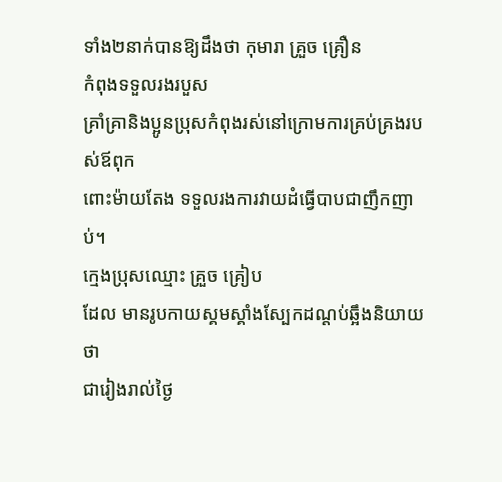ទាំង២នាក់បានឱ្យដឹងថា កុមារា គ្រួច គ្រឿន
កំពុងទទួលរងរបួស
គ្រាំគ្រានិងប្អូនប្រុសកំពុងរស់នៅក្រោមការគ្រប់គ្រងរបស់ឪពុក
ពោះម៉ាយតែង ទទួលរងការវាយដំធ្វើបាបជាញឹកញាប់។
ក្មេងប្រុសឈ្មោះ គ្រួច គ្រៀប
ដែល មានរូបកាយស្គមស្គាំងស្បែកដណ្ដប់ឆ្អឹងនិយាយថា
ជារៀងរាល់ថ្ងៃ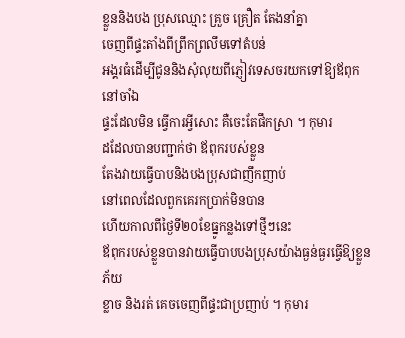ខ្លួននិងបង ប្រុសឈ្មោះ គ្រួច គ្រឿត តែងនាំគ្នា
ចេញពីផ្ទះតាំងពីព្រឹកព្រលឹមទៅតំបន់
អង្គរធំដើម្បីជូននិងសុំលុយពីភ្ញៀវទេសចរយកទៅឱ្យឪពុកនៅចាំឯ
ផ្ទះដែលមិន ធ្វើការអ្វីសោះ គឺចេះតែផឹកស្រា ។ កុមារ
ដដែលបានបញ្ជាក់ថា ឪពុករបស់ខ្លួន
តែងវាយធ្វើបាបនិងបងប្រុសជាញឹកញាប់
នៅពេលដែលពួកគេរកប្រាក់មិនបាន
ហើយកាលពីថ្ងៃទី២០ខែធ្នូកន្លងទៅថ្មីៗនេះ
ឪពុករបស់ខ្លួនបានវាយធ្វើបាបបងប្រុសយ៉ាងធ្ងន់ធ្ងរធ្វើឱ្យខ្លួនភ័យ
ខ្លាច និងរត់ គេចចេញពីផ្ទះជាប្រញាប់ ។ កុមារ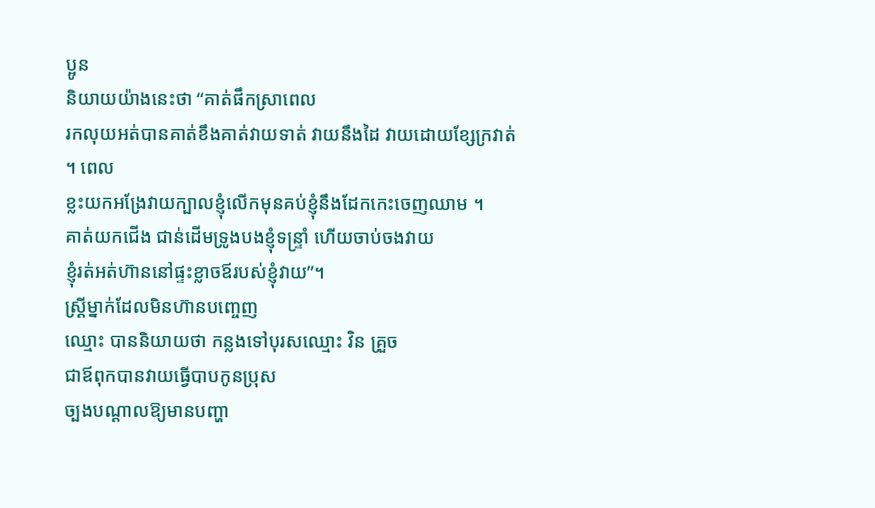ប្អូន
និយាយយ៉ាងនេះថា “គាត់ផឹកស្រាពេល
រកលុយអត់បានគាត់ខឹងគាត់វាយទាត់ វាយនឹងដៃ វាយដោយខ្សែក្រវាត់
។ ពេល
ខ្លះយកអង្រែវាយក្បាលខ្ញុំលើកមុនគប់ខ្ញុំនឹងដែកកេះចេញឈាម ។
គាត់យកជើង ជាន់ដើមទ្រូងបងខ្ញុំទន្ទ្រាំ ហើយចាប់ចងវាយ
ខ្ញុំរត់អត់ហ៊ាននៅផ្ទះខ្លាចឪរបស់ខ្ញុំវាយ”។
ស្ដ្រីម្នាក់ដែលមិនហ៊ានបញ្ចេញ
ឈ្មោះ បាននិយាយថា កន្លងទៅបុរសឈ្មោះ វិន គ្រួច
ជាឪពុកបានវាយធ្វើបាបកូនប្រុស
ច្បងបណ្ដាលឱ្យមានបញ្ហា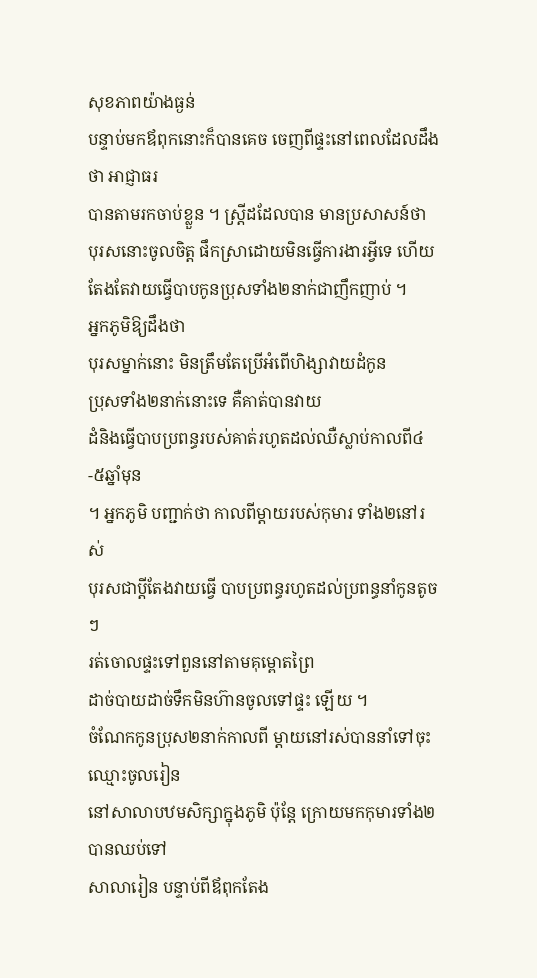សុខភាពយ៉ាងធ្ងន់
បន្ទាប់មកឪពុកនោះក៏បានគេច ចេញពីផ្ទះនៅពេលដែលដឹងថា អាជ្ញាធរ
បានតាមរកចាប់ខ្លួន ។ ស្ដ្រីដដែលបាន មានប្រសាសន៍ថា
បុរសនោះចូលចិត្ដ ផឹកស្រាដោយមិនធ្វើការងារអ្វីទេ ហើយ
តែងតែវាយធ្វើបាបកូនប្រុសទាំង២នាក់ជាញឹកញាប់ ។
អ្នកភូមិឱ្យដឹងថា
បុរសម្នាក់នោះ មិនត្រឹមតែប្រើអំពើហិង្សាវាយដំកូន
ប្រុសទាំង២នាក់នោះទេ គឺគាត់បានវាយ
ដំនិងធ្វើបាបប្រពន្ធរបស់គាត់រហូតដល់ឈឺស្លាប់កាលពី៤-៥ឆ្នាំមុន
។ អ្នកភូមិ បញ្ជាក់ថា កាលពីម្ដាយរបស់កុមារ ទាំង២នៅរស់
បុរសជាប្ដីតែងវាយធ្វើ បាបប្រពន្ធរហូតដល់ប្រពន្ធនាំកូនតូចៗ
រត់ចោលផ្ទះទៅពួននៅតាមគុម្ពោតព្រៃ
ដាច់បាយដាច់ទឹកមិនហ៊ានចូលទៅផ្ទះ ឡើយ ។
ចំណែកកូនប្រុស២នាក់កាលពី ម្ដាយនៅរស់បាននាំទៅចុះឈ្មោះចូលរៀន
នៅសាលាបឋមសិក្សាក្នុងភូមិ ប៉ុន្ដែ ក្រោយមកកុមារទាំង២បានឈប់ទៅ
សាលារៀន បន្ទាប់ពីឪពុកតែង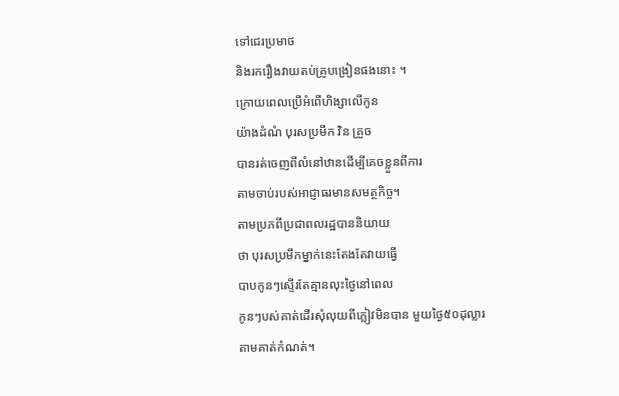ទៅជេរប្រមាថ
និងរករឿងវាយតប់គ្រូបង្រៀនផងនោះ ។
ក្រោយពេលប្រើអំពើហិង្សាលើកូន
យ៉ាងដំណំ បុរសប្រមឹក វិន គ្រួច
បានរត់ចេញពីលំនៅឋានដើម្បីគេចខ្លួនពីការ
តាមចាប់របស់អាជ្ញាធរមានសមត្ថកិច្ច។
តាមប្រភពីប្រជាពលរដ្ឋបាននិយាយ
ថា បុរសប្រមឹកម្នាក់នេះតែងតែវាយធ្វើ
បាបកូនៗស្ទើរតែគ្មានលុះថ្ងៃនៅពេល
កូនៗបស់គាត់ដើរសុំលុយពីភ្លៀវមិនបាន មួយថ្ងៃ៥០ដុល្លារ
តាមគាត់កំណត់។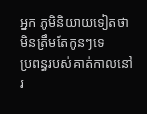អ្នក ភូមិនិយាយទៀតថា មិនត្រឹមតែកូនៗទេ
ប្រពន្ធរបស់គាត់កាលនៅរ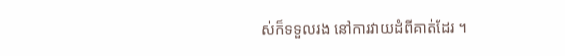ស់ក៏ទទួលរង នៅការវាយដំពីគាត់ដែរ ។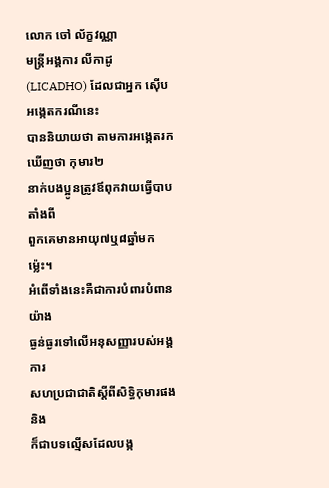លោក ចៅ ល័ក្ខវណ្ណា
មន្ដ្រីអង្គការ លីកាដូ (LICADHO) ដែលជាអ្នក ស៊ើបអង្កេតករណីនេះ
បាននិយាយថា តាមការអង្កេតរកឃើញថា កុមារ២
នាក់បងប្អូនត្រូវឪពុកវាយធ្វើបាបតាំងពី
ពួកគេមានអាយុ៧ឬ៨ឆ្នាំមកម្ល៉េះ។
អំពើទាំងនេះគឺជាការបំពារបំពានយ៉ាង
ធ្ងន់ធ្ងរទៅលើអនុសញ្ញារបស់អង្គការ
សហប្រជាជាតិស្ដីពីសិទ្ធិកុមារផង និង
ក៏ជាបទល្មើសដែលបង្ក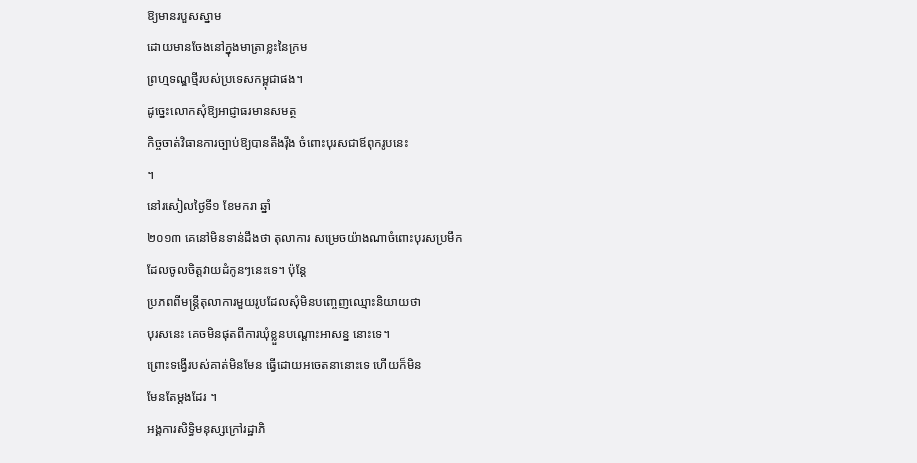ឱ្យមានរបួសស្នាម
ដោយមានចែងនៅក្នុងមាត្រាខ្លះនៃក្រម
ព្រហ្មទណ្ឌថ្មីរបស់ប្រទេសកម្ពុជាផង។
ដូច្នេះលោកសុំឱ្យអាជ្ញាធរមានសមត្ថ
កិច្ចចាត់វិធានការច្បាប់ឱ្យបានតឹងរ៉ឹង ចំពោះបុរសជាឪពុករូបនេះ
។
នៅរសៀលថ្ងៃទី១ ខែមករា ឆ្នាំ
២០១៣ គេនៅមិនទាន់ដឹងថា តុលាការ សម្រេចយ៉ាងណាចំពោះបុរសប្រមឹក
ដែលចូលចិត្ដវាយដំកូនៗនេះទេ។ ប៉ុន្ដែ
ប្រភពពីមន្ដ្រីតុលាការមួយរូបដែលសុំមិនបញ្ចេញឈ្មោះនិយាយថា
បុរសនេះ គេចមិនផុតពីការឃុំខ្លួនបណ្ដោះអាសន្ន នោះទេ។
ព្រោះទង្វើរបស់គាត់មិនមែន ធ្វើដោយអចេតនានោះទេ ហើយក៏មិន
មែនតែម្ដងដែរ ។
អង្គការសិទ្ធិមនុស្សក្រៅរដ្ឋាភិ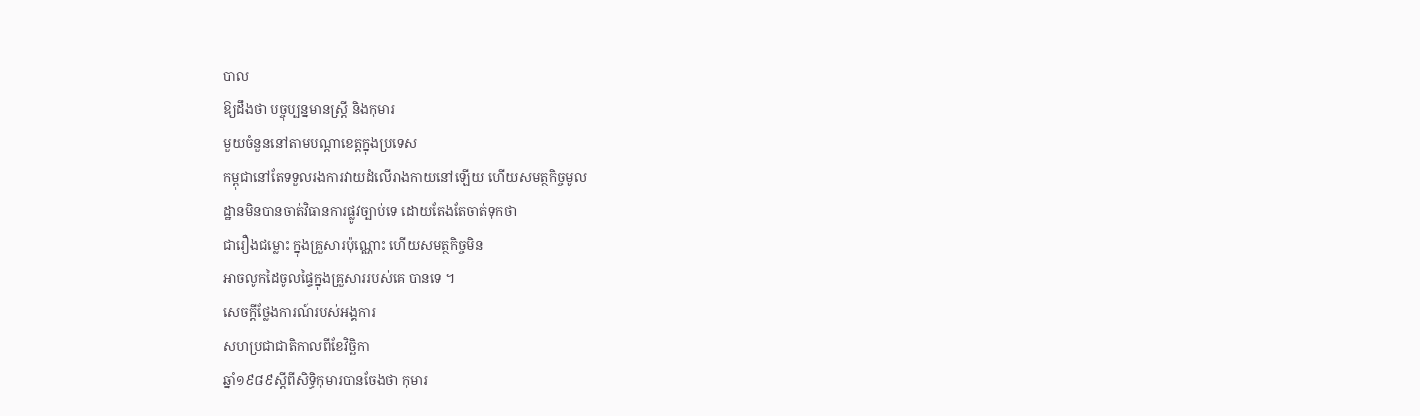បាល
ឱ្យដឹងថា បច្ចុប្បន្នមានស្ដ្រី និងកុមារ
មួយចំនួននៅតាមបណ្ដាខេត្ដក្នុងប្រទេស
កម្ពុជានៅតែទទួលរងការវាយដំលើរាងកាយនៅឡើយ ហើយសមត្ថកិច្ចមូល
ដ្ឋានមិនបានចាត់វិធានការផ្លូវច្បាប់ទេ ដោយតែងតែចាត់ទុកថា
ជារឿងជម្លោះ ក្នុងគ្រួសារប៉ុណ្ណោះ ហើយសមត្ថកិច្ចមិន
អាចលូកដៃចូលផ្ទៃក្នុងគ្រួសាររបស់គេ បានទេ ។
សេចក្ដីថ្លែងការណ៍របស់អង្គការ
សហប្រជាជាតិកាលពីខែវិច្ឆិកា
ឆ្នាំ១៩៨៩ស្ដីពីសិទ្ធិកុមារបានចែងថា កុមារ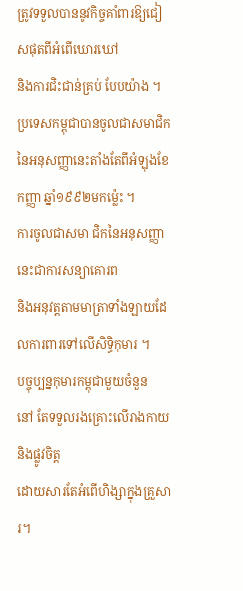ត្រូវទទួលបាននូវកិច្ចគាំពារឱ្យជៀសផុតពីអំពើឃោរឃៅ
និងការជិះជាន់គ្រប់ បែបយ៉ាង ។
ប្រទេសកម្ពុជាបានចូលជាសមាជិក
នៃអនុសញ្ញានេះតាំងតែពីអំឡុងខែកញ្ញា ឆ្នាំ១៩៩២មកម្ល៉េះ ។
ការចូលជាសមា ជិកនៃអនុសញ្ញានេះជាការសន្យាគោរព
និងអនុវត្ដតាមមាត្រាទាំងឡាយដែលការពារទៅលើសិទ្ធិកុមារ ។
បច្ចុប្បន្នកុមារកម្ពុជាមួយចំនួន
នៅ តែទទួលរងគ្រោះលើរាងកាយនិងផ្លូវចិត្ដ
ដោយសារតែអំពើហិង្សាក្នុងគ្រួសារ។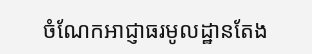ចំណែកអាជ្ញាធរមូលដ្ឋានតែង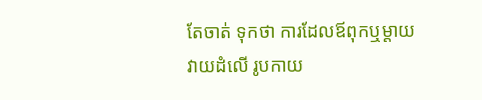តែចាត់ ទុកថា ការដែលឪពុកឬម្ដាយ
វាយដំលើ រូបកាយ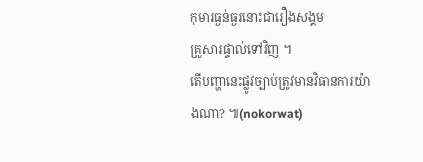កុមារធ្ងន់ធ្ងរនោះជារឿងសង្គម
គ្រួសារផ្ទាល់ទៅវិញ ។
តើបញ្ហានេះផ្លូវច្បាប់ត្រូវមានវិធានការយ៉ាងណា? ៕(nokorwat)